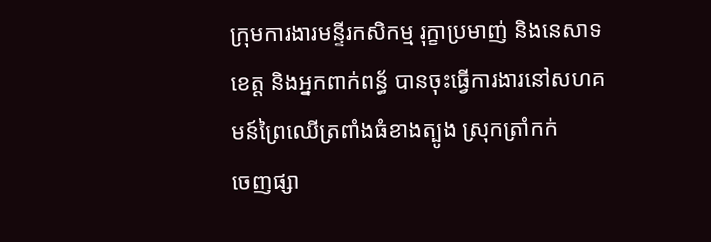ក្រុមការងារមន្ទីរកសិកម្ម រុក្ខាប្រមាញ់ និងនេសាទខេត្ត និងអ្នកពាក់ពន្ធ័ បានចុះធ្វើការងារនៅសហគមន៍ព្រៃឈើត្រពាំងធំខាងត្បូង ស្រុកត្រាំកក់
ចេញផ្សា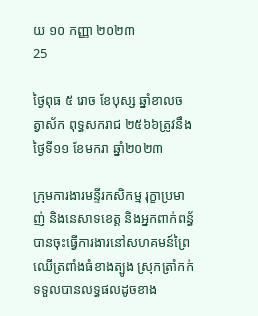យ ១០ កញ្ញា ២០២៣
25

ថ្ងៃពុធ ៥ រោច ខែបុស្ស ឆ្នាំខាលចត្វាស័ក ពុទ្ធសករាជ ២៥៦៦ត្រូវនឹងថ្ងៃទី១១ ខែមករា ឆ្នាំ២០២៣

ក្រុមការងារមន្ទីរកសិកម្ម រុក្ខាប្រមាញ់ និងនេសាទខេត្ត និងអ្នកពាក់ពន្ធ័ បានចុះធ្វើការងារនៅសហគមន៍ព្រៃឈើត្រពាំងធំខាងត្បូង ស្រុកត្រាំកក់ ទទួលបានលទ្ធផលដូចខាង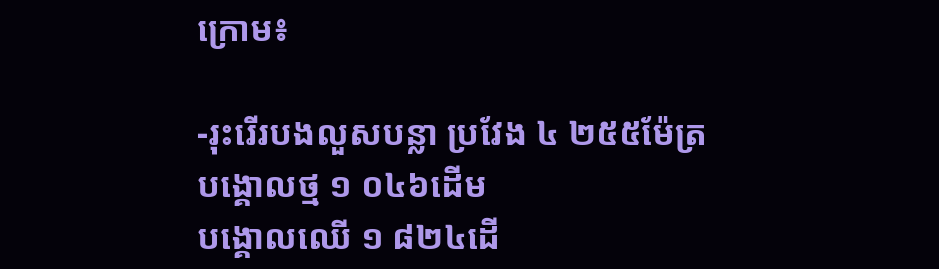ក្រោម៖

-រុះរើរបងលួសបន្លា ប្រវែង ៤ ២៥៥ម៉ែត្រ
បង្គោលថ្ម ១ ០៤៦ដើម
បង្គោលឈើ ១ ៨២៤ដើ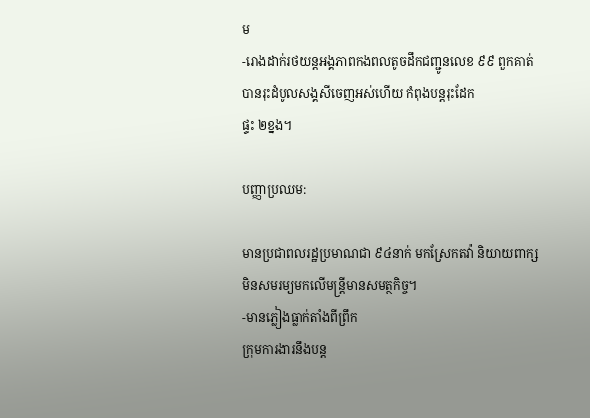ម
-រោងដាក់រថយន្តអង្គភាពកងពលតូចដឹកជញ្ជូនលេខ ៩៩ ពួកគាត់បានរុះដំបូលសង្គសីចេញអស់ហើយ កំពុងបន្តរុះដែក
ផ្ទះ ២ខ្នង។

បញ្ញាប្រឈម:

មានប្រជាពលរដ្ឋប្រមាណជា ៩៤នាក់ មកស្រែកតវ៉ា និយាយពាក្សមិនសមរម្យមកលើមន្ត្រីមានសមត្ថកិច្ច។
-មានភ្លៀងធ្លាក់តាំងពីព្រឹក
ក្រុមការងារនឹងបន្ត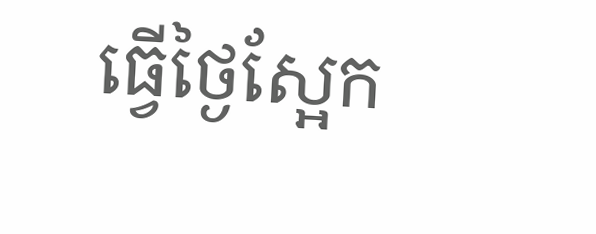ធ្វើថ្ងៃស្អែក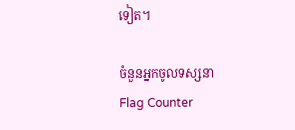ទៀត។

ចំនួនអ្នកចូលទស្សនា
Flag Counter